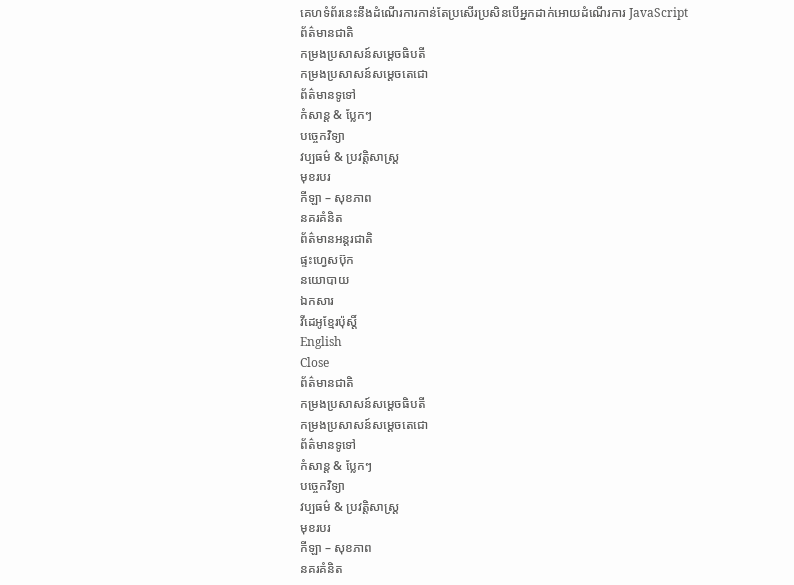គេហទំព័រនេះនឹងដំណើរការកាន់តែប្រសើរប្រសិនបើអ្នកដាក់អោយដំណើរការ JavaScript
ព័ត៌មានជាតិ
កម្រងប្រសាសន៍សម្ដេចធិបតី
កម្រងប្រសាសន៍សម្ដេចតេជោ
ព័ត៌មានទូទៅ
កំសាន្ដ & ប្លែកៗ
បច្ចេកវិទ្យា
វប្បធម៌ & ប្រវត្តិសាស្រ្ដ
មុខរបរ
កីឡា – សុខភាព
នគរគំនិត
ព័ត៌មានអន្តរជាតិ
ផ្ទះហ្វេសប៊ុក
នយោបាយ
ឯកសារ
វីដេអូខ្មែរប៉ុស្តិ៍
English
Close
ព័ត៌មានជាតិ
កម្រងប្រសាសន៍សម្ដេចធិបតី
កម្រងប្រសាសន៍សម្ដេចតេជោ
ព័ត៌មានទូទៅ
កំសាន្ដ & ប្លែកៗ
បច្ចេកវិទ្យា
វប្បធម៌ & ប្រវត្តិសាស្រ្ដ
មុខរបរ
កីឡា – សុខភាព
នគរគំនិត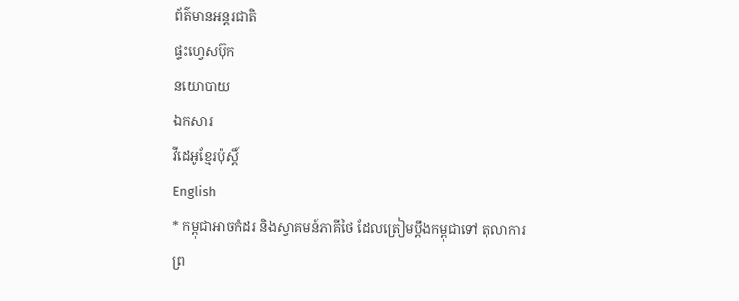ព័ត៌មានអន្តរជាតិ
ផ្ទះហ្វេសប៊ុក
នយោបាយ
ឯកសារ
វីដេអូខ្មែរប៉ុស្តិ៍
English
* កម្ពុជាអាចកំដរ និងស្វាគមន៍ភាគីថៃ ដែលត្រៀមប្តឹងកម្ពុជាទៅ តុលាការព្រ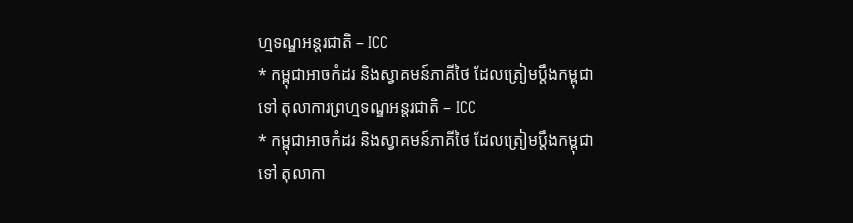ហ្មទណ្ឌអន្តរជាតិ – ICC
* កម្ពុជាអាចកំដរ និងស្វាគមន៍ភាគីថៃ ដែលត្រៀមប្តឹងកម្ពុជាទៅ តុលាការព្រហ្មទណ្ឌអន្តរជាតិ – ICC
* កម្ពុជាអាចកំដរ និងស្វាគមន៍ភាគីថៃ ដែលត្រៀមប្តឹងកម្ពុជាទៅ តុលាកា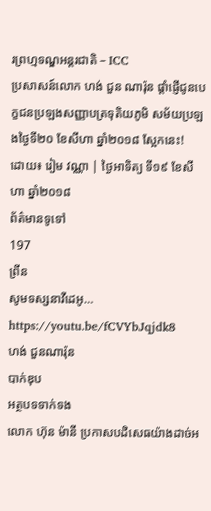រព្រហ្មទណ្ឌអន្តរជាតិ – ICC
ប្រសាសន៍លោក ហង់ ជួន ណារ៉ុន ផ្ដាំផ្ញើជូនបេក្ខជនប្រឡងសញ្ញាបត្រទុតិយភូមិ សម័យប្រឡងថ្ងៃទី២០ ខែសីហា ឆ្នាំ២០១៨ ស្អែកនេះ!
ដោយ៖ រៀម វណ្ណា | ថ្ងៃអាទិត្យ ទី១៩ ខែសីហា ឆ្នាំ២០១៨
ព័ត៌មានទូទៅ
197
ព្រីន
សូមទស្សនាវីដេអូ…
https://youtu.be/fCVYbJqjdk8
ហង់ ជួនណារ៉ុន
បាក់ឌុប
អត្ថបទទាក់ទង
លោក ហ៊ុន ម៉ានី ប្រកាសបដិសេធយ៉ាងដាច់អ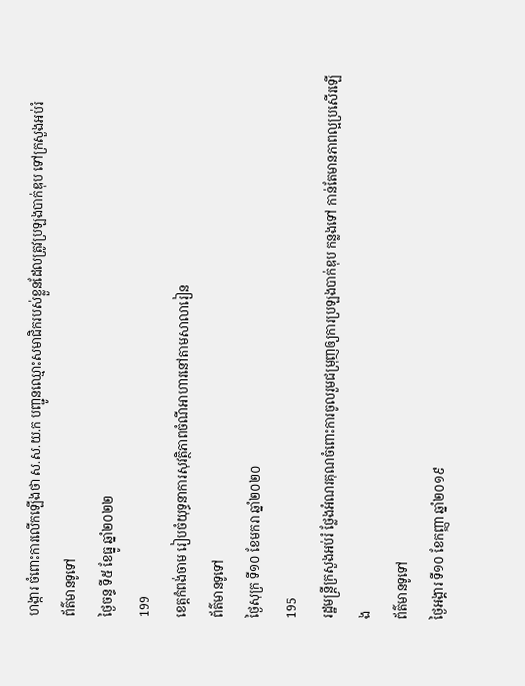ហង្ការ ចំពោះការលើកឡើងថា ស.ស.យ.ក បញ្ជូនឈ្មោះសមាជិករបស់ខ្លួនដែលត្រូវប្រឡងបាក់ឌុប ទៅក្រសួងអប់រំ
ព័ត៌មានទូទៅ
ថ្ងៃចន្ទ ទី៥ ខែធ្នូ ឆ្នាំ២០២២
199
ខេត្តកំពង់ចាម រៀបចំយុទ្ធនាការសុវត្ថិភាពចំណីអាហារនៅតាមសាលារៀន
ព័ត៌មានទូទៅ
ថ្ងៃសុក្រ ទី១០ ខែមករា ឆ្នាំ២០២០
195
រដ្ឋមន្ដ្រីក្រសួងអប់រំ ថ្លែងអំណរគុណចំពោះការចូលរួមជម្រុញឲ្យការប្រឡងបាក់ឌុប កន្លងទៅ កាន់តែមានភាពល្អប្រសើរឡើង
ព័ត៌មានទូទៅ
ថ្ងៃអង្គារ ទី១០ ខែកញ្ញា ឆ្នាំ២០១៩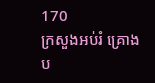170
ក្រសួងអប់រំ គ្រោងប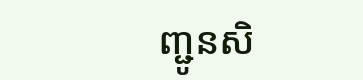ញ្ជូនសិ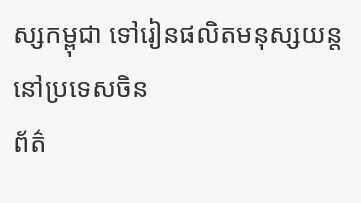ស្សកម្ពុជា ទៅរៀនផលិតមនុស្សយន្ត នៅប្រទេសចិន
ព័ត៌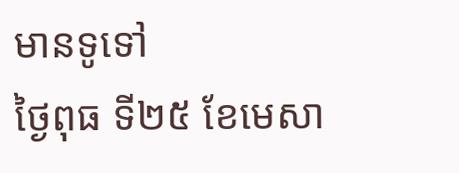មានទូទៅ
ថ្ងៃពុធ ទី២៥ ខែមេសា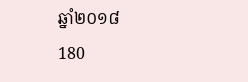ឆ្នាំ២០១៨
180